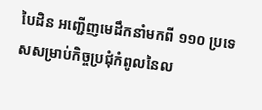បៃដិន អញ្ជើញមេដឹកនាំមកពី ១១០ ប្រទេសសម្រាប់កិច្ចប្រជុំកំពូលនៃល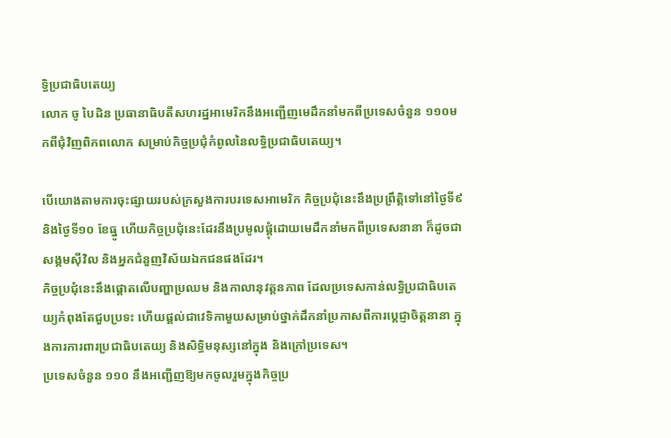ទ្ធិប្រជាធិបតេយ្យ
លោក ចូ បៃដិន ប្រធានាធិបតីសហរដ្ឋអាមេរិកនឹងអញ្ជើញមេដឹកនាំមកពីប្រទេសចំនួន ១១០មកពីជុំវិញពិភពលោក សម្រាប់កិច្ចប្រជុំកំពូលនៃលទ្ធិប្រជាធិបតេយ្យ។

បើយោងតាមការចុះផ្សាយរបស់ក្រសួងការបរទេសអាមេរិក កិច្ចប្រជុំនេះនឹងប្រព្រឹត្តិទៅនៅថ្ងៃទី៩ និងថ្ងៃទី១០ ខែធ្នូ ហើយកិច្ចប្រជុំនេះដែរនឹងប្រមូលផ្ដុំដោយមេដឹកនាំមកពីប្រទេសនានា ក៏ដូចជា សង្គមស៊ីវិល និងអ្នកជំនួញវិស័យឯកជនផងដែរ។
កិច្ចប្រជុំនេះនឹងផ្ដោតលើបញ្ហាប្រឈម និងកាលានុវត្តនភាព ដែលប្រទេសកាន់លទ្ធិប្រជាធិបតេយ្យកំពុងតែជួបប្រទះ ហើយផ្ដល់ជាវេទិកាមួយសម្រាប់ថ្នាក់ដឹកនាំប្រកាសពីការប្ដេជ្ញាចិត្តនានា ក្នុងការការពារប្រជាធិបតេយ្យ និងសិទ្ធិមនុស្សនៅក្នុង និងក្រៅប្រទេស។
ប្រទេសចំនួន ១១០ នឹងអញ្ជើញឱ្យមកចូលរួមក្នុងកិច្ចប្រ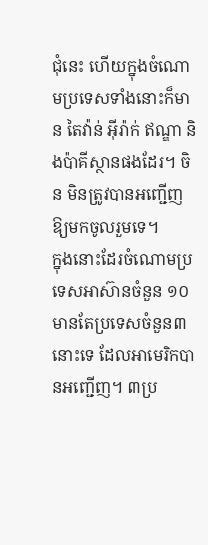ជុំនេះ ហើយក្នុងចំណោមប្រទេសទាំងនោះក៏មាន តៃវ៉ាន់ អ៊ីរ៉ាក់ ឥណ្ឌា និងប៉ាគីស្ថានផងដែរ។ ចិន មិនត្រូវបានអញ្ជើញឱ្យមកចូលរួមទេ។
ក្នុងនោះដែរចំណោមប្រទេសអាស៊ានចំនួន ១០ មានតែប្រទេសចំនួន៣នោះទេ ដែលអាមេរិកបានអញ្ជើញ។ ៣ប្រ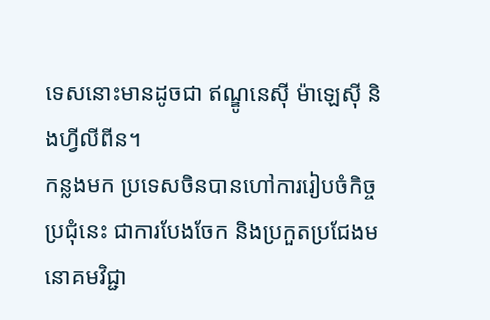ទេសនោះមានដូចជា ឥណ្ឌូនេស៊ី ម៉ាឡេស៊ី និងហ្វីលីពីន។
កន្លងមក ប្រទេសចិនបានហៅការរៀបចំកិច្ចប្រជុំនេះ ជាការបែងចែក និងប្រកួតប្រជែងមនោគមវិជ្ជា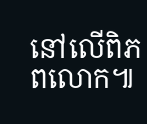នៅលើពិភពលោក៕